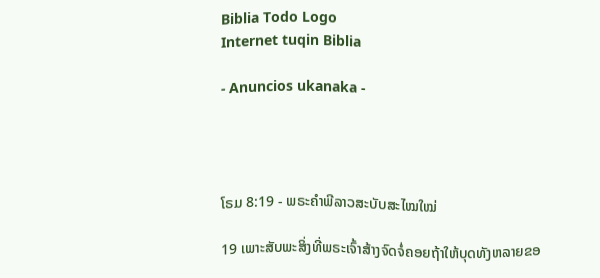Biblia Todo Logo
Internet tuqin Biblia

- Anuncios ukanaka -




ໂຣມ 8:19 - ພຣະຄຳພີລາວສະບັບສະໄໝໃໝ່

19 ເພາະສັບພະສິ່ງທີ່ພຣະເຈົ້າສ້າງຈົດຈໍ່ຄອຍຖ້າໃຫ້ບຸດທັງຫລາຍຂອ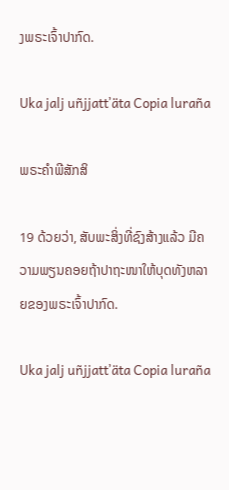ງພຣະເຈົ້າປາກົດ.

Uka jalj uñjjattʼäta Copia luraña

ພຣະຄຳພີສັກສິ

19 ດ້ວຍວ່າ, ສັບພະສິ່ງທີ່ຊົງສ້າງແລ້ວ ມີຄວາມພຽນຄອຍຖ້າປາຖະໜາໃຫ້ບຸດທັງຫລາຍຂອງພຣະເຈົ້າປາກົດ.

Uka jalj uñjjattʼäta Copia luraña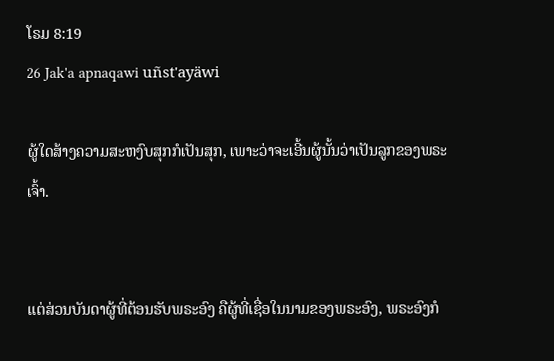ໂຣມ 8:19
26 Jak'a apnaqawi uñst'ayäwi

ຜູ້ໃດສ້າງຄວາມສະຫງົບສຸກກໍເປັນສຸກ, ເພາະວ່າຈະເອີ້ນຜູ້ນັ້ນວ່າເປັນລູກຂອງພຣະເຈົ້າ.


ແຕ່ສ່ວນບັນດາຜູ້ທີ່ຕ້ອນຮັບພຣະອົງ ຄືຜູ້ທີ່ເຊື່ອໃນນາມຂອງພຣະອົງ, ພຣະອົງກໍ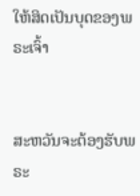ໃຫ້ສິດເປັນບຸດຂອງພຣະເຈົ້າ


ສະຫວັນຈະຕ້ອງຮັບພຣະ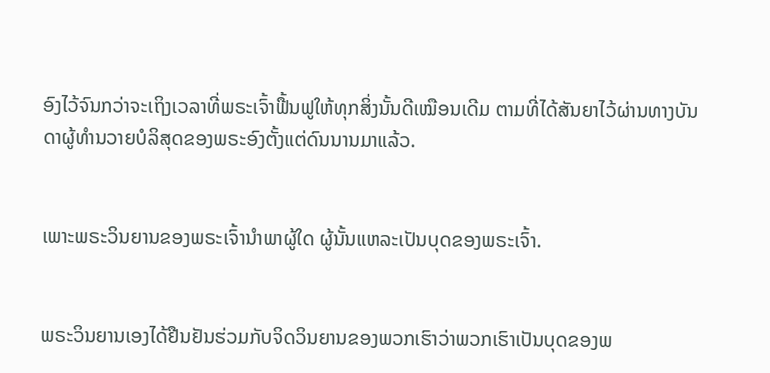ອົງໄວ້ຈົນກວ່າຈະເຖິງເວລາທີ່ພຣະເຈົ້າຟື້ນຟູໃຫ້ທຸກສິ່ງນັ້ນດີເໝືອນເດີມ ຕາມທີ່ໄດ້ສັນຍາໄວ້ຜ່ານທາງບັນດາຜູ້ທຳນວາຍບໍລິສຸດຂອງພຣະອົງຕັ້ງແຕ່ດົນນານມາແລ້ວ.


ເພາະພຣະວິນຍານຂອງພຣະເຈົ້ານຳພາຜູ້ໃດ ຜູ້ນັ້ນແຫລະເປັນບຸດຂອງພຣະເຈົ້າ.


ພຣະວິນຍານເອງໄດ້ຢືນຢັນຮ່ວມກັບຈິດວິນຍານຂອງພວກເຮົາວ່າພວກເຮົາເປັນບຸດຂອງພ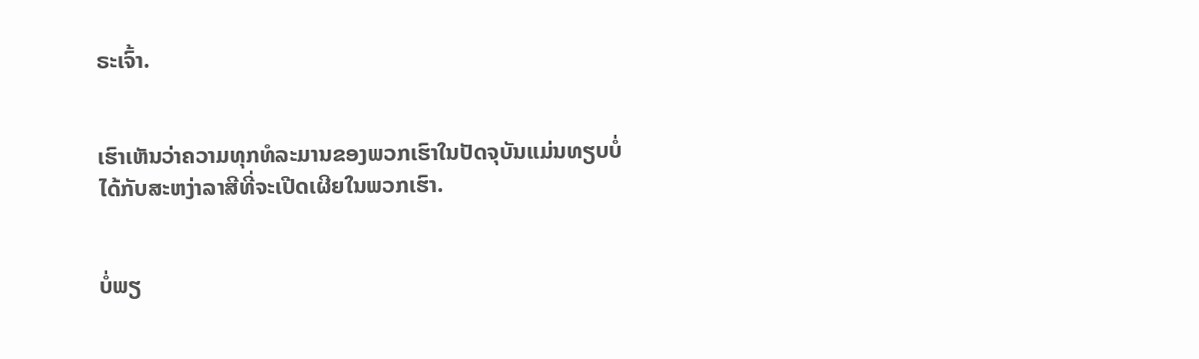ຣະເຈົ້າ.


ເຮົາເຫັນວ່າຄວາມທຸກທໍລະມານຂອງພວກເຮົາໃນປັດຈຸບັນແມ່ນທຽບບໍ່ໄດ້ກັບສະຫງ່າລາສີທີ່ຈະເປີດເຜີຍໃນພວກເຮົາ.


ບໍ່ພຽ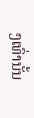ງເທົ່ານັ້ນ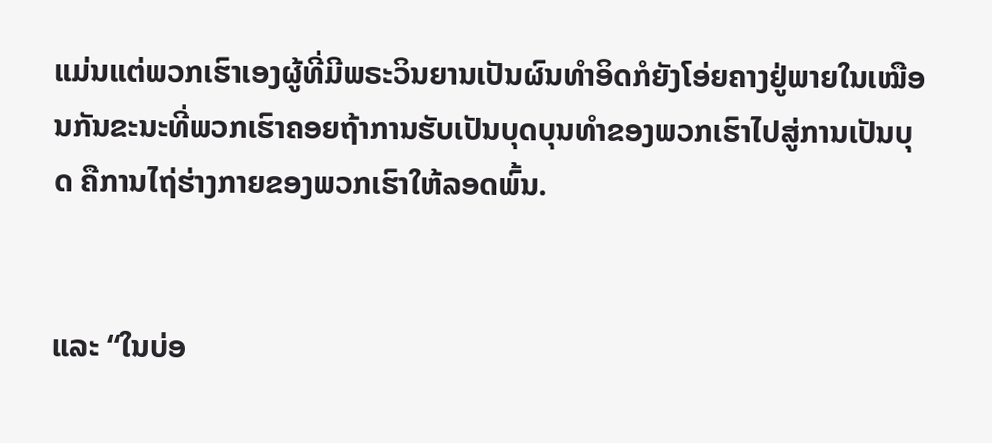ແມ່ນແຕ່ພວກເຮົາເອງຜູ້ທີ່ມີພຣະວິນຍານເປັນຜົນທຳອິດກໍຍັງໂອ່ຍຄາງຢູ່ພາຍໃນເໝືອນກັນຂະນະທີ່ພວກເຮົາຄອຍຖ້າການຮັບເປັນບຸດບຸນທຳຂອງພວກເຮົາໄປສູ່ການເປັນບຸດ ຄືການໄຖ່ຮ່າງກາຍຂອງພວກເຮົາໃຫ້ລອດພົ້ນ.


ແລະ “ໃນບ່ອ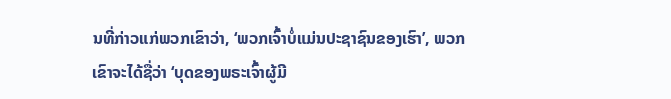ນທີ່ກ່າວແກ່ພວກເຂົາວ່າ, ‘ພວກເຈົ້າບໍ່ແມ່ນປະຊາຊົນຂອງເຮົາ’, ພວກເຂົາຈະໄດ້ຊື່ວ່າ ‘ບຸດຂອງພຣະເຈົ້າຜູ້ມີ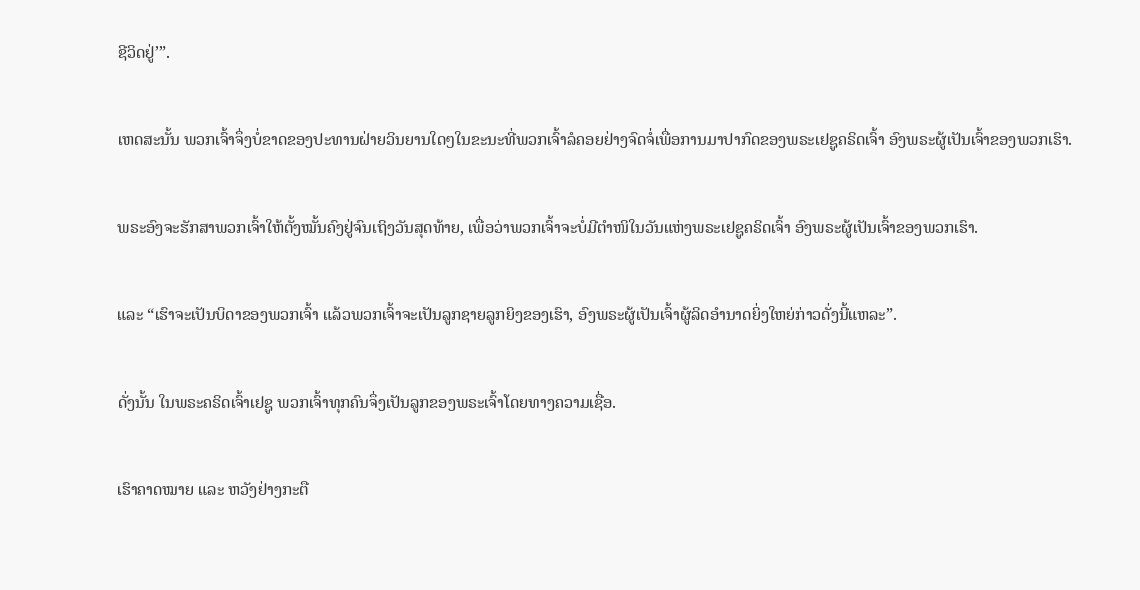ຊີວິດຢູ່’”.


ເຫດສະນັ້ນ ພວກເຈົ້າຈຶ່ງບໍ່ຂາດຂອງປະທານຝ່າຍວິນຍານໃດໆໃນຂະນະທີ່ພວກເຈົ້າລໍຄອຍຢ່າງຈົດຈໍ່ເພື່ອການມາປາກົດຂອງພຣະເຢຊູຄຣິດເຈົ້າ ອົງພຣະຜູ້ເປັນເຈົ້າຂອງພວກເຮົາ.


ພຣະອົງຈະຮັກສາພວກເຈົ້າໃຫ້ຕັ້ງໝັ້ນຄົງຢູ່ຈົນເຖິງວັນສຸດທ້າຍ, ເພື່ອວ່າພວກເຈົ້າຈະບໍ່ມີຕຳໜິໃນວັນແຫ່ງພຣະເຢຊູຄຣິດເຈົ້າ ອົງພຣະຜູ້ເປັນເຈົ້າຂອງພວກເຮົາ.


ແລະ “ເຮົາຈະເປັນບິດາຂອງພວກເຈົ້າ ແລ້ວພວກເຈົ້າຈະເປັນລູກຊາຍລູກຍິງຂອງເຮົາ, ອົງພຣະຜູ້ເປັນເຈົ້າຜູ້ລິດອຳນາດຍິ່ງໃຫຍ່ກ່າວດັ່ງນີ້ແຫລະ”.


ດັ່ງນັ້ນ ໃນພຣະຄຣິດເຈົ້າເຢຊູ ພວກເຈົ້າທຸກຄົນຈຶ່ງເປັນລູກຂອງພຣະເຈົ້າໂດຍທາງຄວາມເຊື່ອ.


ເຮົາຄາດໝາຍ ແລະ ຫວັງຢ່າງກະຕື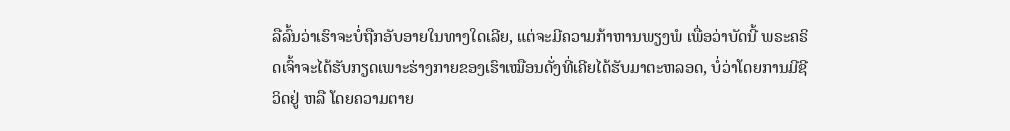ລືລົ້ນວ່າເຮົາຈະບໍ່ຖືກອັບອາຍໃນທາງໃດເລີຍ, ແຕ່ຈະມີຄວາມກ້າຫານພຽງພໍ ເພື່ອວ່າບັດນີ້ ພຣະຄຣິດເຈົ້າຈະໄດ້ຮັບກຽດເພາະຮ່າງກາຍຂອງເຮົາເໝືອນດັ່ງທີ່ເຄີຍໄດ້ຮັບມາຕະຫລອດ, ບໍ່ວ່າໂດຍການມີຊີວິດຢູ່ ຫລື ໂດຍຄວາມຕາຍ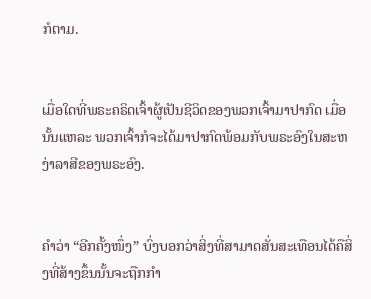ກໍຕາມ.


ເມື່ອໃດທີ່ພຣະຄຣິດເຈົ້າຜູ້ເປັນຊີວິດຂອງພວກເຈົ້າມາປາກົດ ເມື່ອນັ້ນແຫລະ ພວກເຈົ້າກໍຈະໄດ້ມາປາກົດພ້ອມກັບພຣະອົງໃນສະຫງ່າລາສີຂອງພຣະອົງ.


ຄຳວ່າ “ອີກຄັ້ງໜຶ່ງ” ບົ່ງບອກວ່າສິ່ງທີ່ສາມາດສັ່ນສະເທືອນໄດ້ຄືສິ່ງທີ່ສ້າງຂຶ້ນນັ້ນຈະຖືກກຳ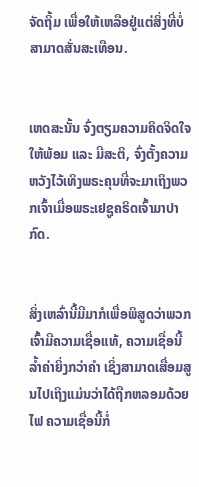ຈັດຖິ້ມ ເພື່ອໃຫ້ເຫລືອຢູ່ແຕ່ສິ່ງທີ່ບໍ່ສາມາດສັ່ນສະເທືອນ.


ເຫດສະນັ້ນ ຈົ່ງຕຽມຄວາມຄິດຈິດໃຈໃຫ້ພ້ອມ ແລະ ມີສະຕິ, ຈົ່ງຕັ້ງຄວາມຫວັງໄວ້ເທິງພຣະຄຸນທີ່ຈະມາເຖິງພວກເຈົ້າເມື່ອພຣະເຢຊູຄຣິດເຈົ້າມາປາກົດ.


ສິ່ງເຫລົ່ານີ້ມີມາກໍເພື່ອພິສູດວ່າພວກເຈົ້າມີຄວາມເຊື່ອແທ້, ຄວາມເຊື່ອນີ້ລ້ຳຄ່າຍິ່ງກວ່າຄຳ ເຊິ່ງສາມາດເສື່ອມສູນໄປເຖິງແມ່ນວ່າໄດ້ຖືກຫລອມດ້ວຍໄຟ ຄວາມເຊື່ອນີ້ກໍ່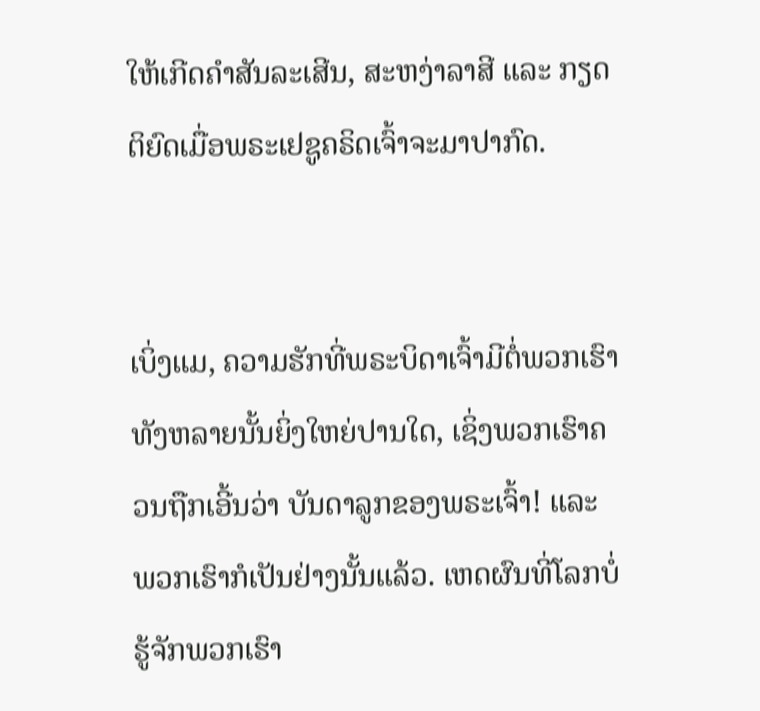ໃຫ້ເກີດຄຳສັນລະເສີນ, ສະຫງ່າລາສີ ແລະ ກຽດຕິຍົດເມື່ອພຣະເຢຊູຄຣິດເຈົ້າຈະມາປາກົດ.


ເບິ່ງແມ, ຄວາມຮັກທີ່ພຣະບິດາເຈົ້າມີຕໍ່ພວກເຮົາທັງຫລາຍນັ້ນຍິ່ງໃຫຍ່ປານໃດ, ເຊິ່ງພວກເຮົາຄວນຖືກເອີ້ນວ່າ ບັນດາລູກຂອງພຣະເຈົ້າ! ແລະ ພວກເຮົາກໍເປັນຢ່າງນັ້ນແລ້ວ. ເຫດຜົນທີ່ໂລກບໍ່ຮູ້ຈັກພວກເຮົາ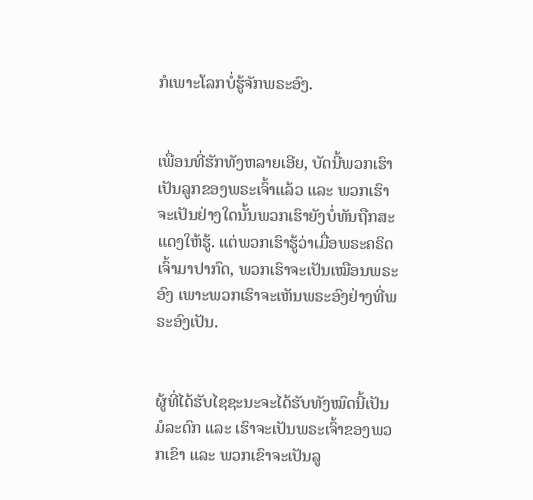ກໍເພາະໂລກບໍ່ຮູ້ຈັກພຣະອົງ.


ເພື່ອນທີ່ຮັກທັງຫລາຍເອີຍ, ບັດນີ້ພວກເຮົາເປັນລູກຂອງພຣະເຈົ້າແລ້ວ ແລະ ພວກເຮົາຈະເປັນຢ່າງໃດນັ້ນພວກເຮົາຍັງບໍ່ທັນຖືກສະແດງໃຫ້ຮູ້. ແຕ່ພວກເຮົາຮູ້ວ່າເມື່ອພຣະຄຣິດເຈົ້າມາປາກົດ, ພວກເຮົາຈະເປັນເໝືອນພຣະອົງ ເພາະພວກເຮົາຈະເຫັນພຣະອົງຢ່າງທີ່ພຣະອົງເປັນ.


ຜູ້ທີ່ໄດ້ຮັບໄຊຊະນະຈະໄດ້ຮັບທັງໝົດນີ້ເປັນມໍລະດົກ ແລະ ເຮົາຈະເປັນພຣະເຈົ້າຂອງພວກເຂົາ ແລະ ພວກເຂົາຈະເປັນລູ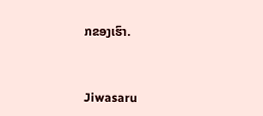ກຂອງເຮົາ.


Jiwasaru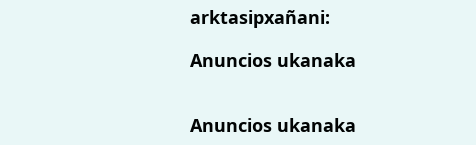arktasipxañani:

Anuncios ukanaka


Anuncios ukanaka